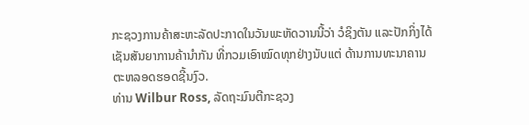ກະຊວງການຄ້າສະຫະລັດປະກາດໃນວັນພະຫັດວານນີ້ວ່າ ວໍຊິງຕັນ ແລະປັກກິ່ງໄດ້
ເຊັນສັນຍາການຄ້ານໍາກັນ ທີ່ກວມເອົາໝົດທຸກຢ່າງນັບແຕ່ ດ້ານການທະນາຄານ
ຕະຫລອດຮອດຊີ້ນງົວ.
ທ່ານ Wilbur Ross, ລັດຖະມົນຕີກະຊວງ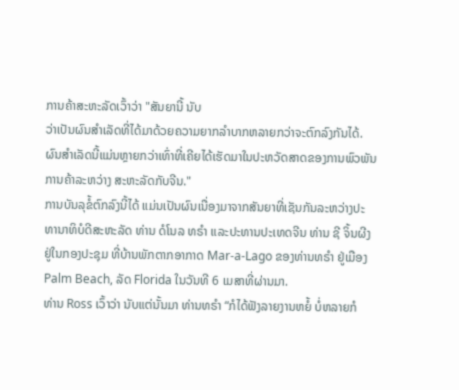ການຄ້າສະຫະລັດເວົ້າວ່າ "ສັນຍານີ້ ນັບ
ວ່າເປັນຜົນສໍາເລັດທີ່ໄດ້ມາດ້ວຍຄວາມຍາກລໍາບາກຫລາຍກວ່າຈະຕົກລົງກັນໄດ້.
ຜົນສໍາເລັດນີ້ແມ່ນຫຼາຍກວ່າເທົ່າທີ່ເຄີຍໄດ້ເຮັດມາໃນປະຫວັດສາດຂອງການພົວພັນ
ການຄ້າລະຫວ່າງ ສະຫະລັດກັບຈີນ."
ການບັນລຸຂໍ້ຕົກລົງນີ້ໄດ້ ແມ່ນເປັນຜົນເນື່ອງມາຈາກສັນຍາທີ່ເຊັນກັນລະຫວ່າງປະ
ທານາທິບໍດີສະຫະລັດ ທ່ານ ດໍໂນລ ທຣໍາ ແລະປະທານປະເທດຈີນ ທ່ານ ຊີ ຈິ້ນຜີງ
ຢູ່ໃນກອງປະຊຸມ ທີ່ບ້ານພັກຕາກອາກາດ Mar-a-Lago ຂອງທ່ານທຣໍາ ຢູ່ເມືອງ
Palm Beach, ລັດ Florida ໃນວັນທີ 6 ເມສາທີ່ຜ່ານມາ.
ທ່ານ Ross ເວົ້າວ່າ ນັບແຕ່ນັ້ນມາ ທ່ານທຣໍາ “ກໍໄດ້ຟັງລາຍງານຫຍໍ້ ບໍ່ຫລາຍກໍ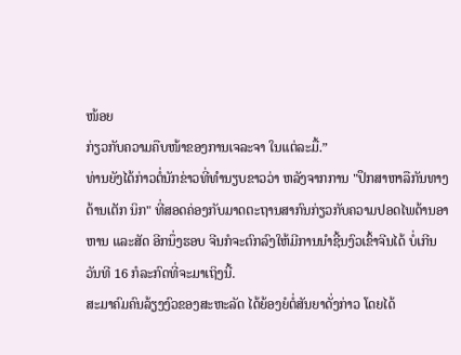ໜ້ອຍ
ກ່ຽວກັບຄວາມຄືບໜ້າຂອງການເຈລະຈາ ໃນແຕ່ລະມື້.”
ທ່ານຍັງໄດ້ກ່າວຕໍ່ນັກຂ່າວທີ່ທໍານຽບຂາວວ່າ ຫລັງຈາກການ "ປຶກສາຫາລືກັນທາງ
ດ້ານເຕັກ ນິກ" ທີ່ສອດຄ່ອງກັບມາດຕະຖານສາກົນກ່ຽວກັບຄວາມປອດໄພດ້ານອາ
ຫານ ແລະສັດ ອີກນຶ່ງຮອບ ຈີນກໍຈະຕົກລົງໃຫ້ມີການນໍາຊີ້ນງົວເຂົ້າຈີນໄດ້ ບໍ່ເກີນ
ວັນທີ 16 ກໍລະກົດທີ່ຈະມາເຖິງນີ້.
ສະມາຄົມຄົນລ້ຽງງົວຂອງສະຫະລັດ ໄດ້ຍ້ອງຍໍຕໍ່ສັນຍາດັ່ງກ່າວ ໂດຍໄດ້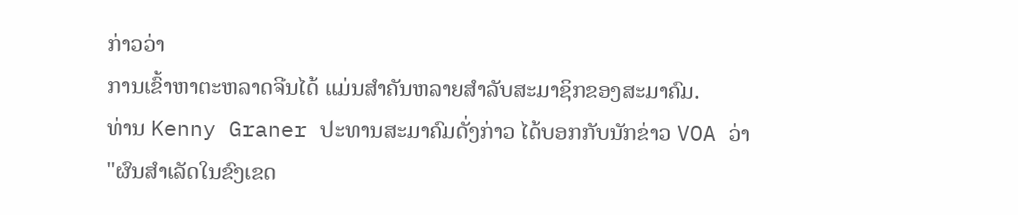ກ່າວວ່າ
ການເຂົ້າຫາຕະຫລາດຈີນໄດ້ ແມ່ນສໍາຄັນຫລາຍສໍາລັບສະມາຊິກຂອງສະມາຄົມ.
ທ່ານ Kenny Graner ປະທານສະມາຄົມດັ່ງກ່າວ ໄດ້ບອກກັບນັກຂ່າວ VOA ວ່າ
"ຜົນສໍາເລັດໃນຂົງເຂດ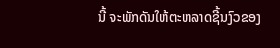ນີ້ ຈະພັກດັນໃຫ້ຕະຫລາດຊີ້ນງົວຂອງ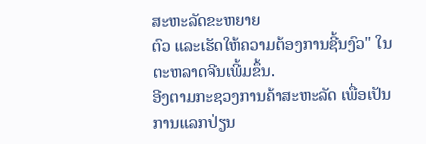ສະຫະລັດຂະຫຍາຍ
ຕົວ ແລະເຮັດໃຫ້ຄວາມຕ້ອງການຊີ້ນງົວ" ໃນຕະຫລາດຈີນເພີ້ມຂຶ້ນ.
ອີງຕາມກະຊວງການຄ້າສະຫະລັດ ເພື່ອເປັນການແລກປ່ຽນ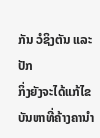ກັນ ວໍຊິງຕັນ ແລະປັກ
ກິ່ງຍັງຈະໄດ້ແກ້ໄຂບັນຫາທີ່ຄ້າງຄານໍາ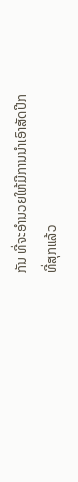ກັນ ທີ່ຈະອຳນວຍໃຫ້ມີການນໍາເອົາສັດປີກ
ທີ່ສຸກແລ້ວ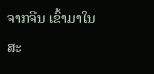ຈາກຈີນ ເຂົ້າມາໃນສະ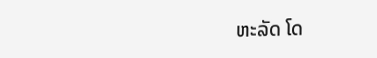ຫະລັດ ໂດ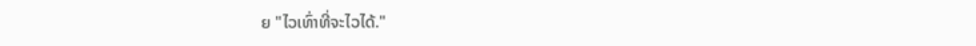ຍ "ໄວເທົ່າທີ່ຈະໄວໄດ້."